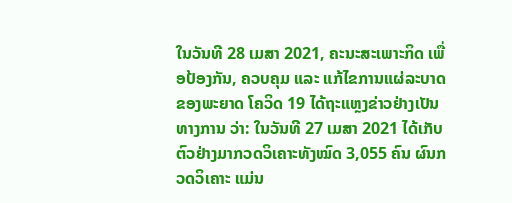ໃນວັນທີ 28 ເມສາ 2021, ຄະນະສະເພາະກິດ ເພື່ອປ້ອງກັນ, ຄວບຄຸມ ແລະ ແກ້ໄຂການແຜ່ລະບາດຂອງພະຍາດ ໂຄວິດ 19 ໄດ້ຖະແຫຼງຂ່າວຢ່າງເປັນທາງການ ວ່າ: ໃນວັນທີ 27 ເມສາ 2021 ໄດ້ເກັບຕົວຢ່າງມາກວດວິເຄາະທັງໝົດ 3,055 ຄົນ ຜົນກວດວິເຄາະ ແມ່ນ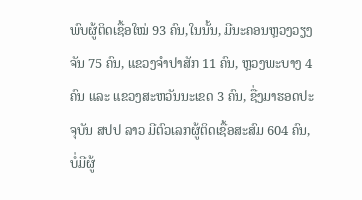ພົບຜູ້ຕິດເຊື້ອໃໝ່ 93 ຄົນ,ໃນນັ້ນ, ມີນະຄອນຫຼວງວຽງຈັນ 75 ຄົນ, ແຂວງຈຳປາສັກ 11 ຄົນ, ຫຼວງພະບາງ 4 ຄົນ ແລະ ແຂວງສະຫວັນນະເຂດ 3 ຄົນ, ຊື່ງມາຮອດປະຈຸບັນ ສປປ ລາວ ມີຕົວເລກຜູ້ຕິດເຊື້ອສະສົມ 604 ຄົນ, ບໍ່ມີຜູ້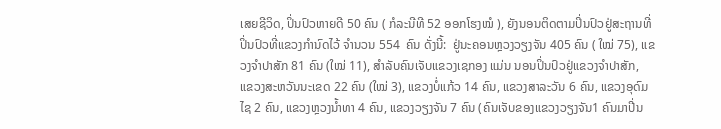ເສຍຊີວິດ, ປິ່ນປົວຫາຍດີ 50 ຄົນ ( ກໍລະນີທີ 52 ອອກໂຮງໝໍ ), ຍັງນອນຕິດຕາມປິ່ນປົວຢູ່ສະຖານທີ່ປິ່ນປົວທີ່ແຂວງກຳນົດໄວ້ ຈຳນວນ 554  ຄົນ ດັ່ງນີ້:  ຢູ່ນະຄອນຫຼວງວຽງຈັນ 405 ຄົນ ( ໃໝ່ 75), ແຂວງຈຳປາສັກ 81 ຄົນ (ໃໝ່ 11), ສຳລັບຄົນເຈັບແຂວງເຊກອງ ແມ່ນ ນອນປິ່ນປົວຢູ່ແຂວງຈຳປາສັກ, ແຂວງສະຫວັນນະເຂດ 22 ຄົນ (ໃໝ່ 3), ແຂວງບໍ່ແກ້ວ 14 ຄົນ, ແຂວງສາລະວັນ 6 ຄົນ, ແຂວງອຸດົມໄຊ 2 ຄົນ, ແຂວງຫຼວງນ້ຳທາ 4 ຄົນ, ແຂວງວຽງຈັນ 7 ຄົນ (ຄົນເຈັບຂອງແຂວງວຽງຈັນ1 ຄົນມາປີ່ນ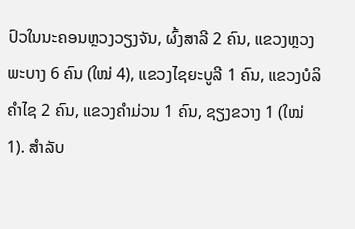ປົວໃນນະຄອນຫຼວງວຽງຈັນ, ຜົ້ງສາລີ 2 ຄົນ, ແຂວງຫຼວງພະບາງ 6 ຄົນ (ໃໝ່ 4), ແຂວງໄຊຍະບູລີ 1 ຄົນ, ແຂວງບໍລິຄຳໄຊ 2 ຄົນ, ແຂວງຄຳມ່ວນ 1 ຄົນ, ຊຽງຂວາງ 1 (ໃໝ່ 1). ສໍາລັບ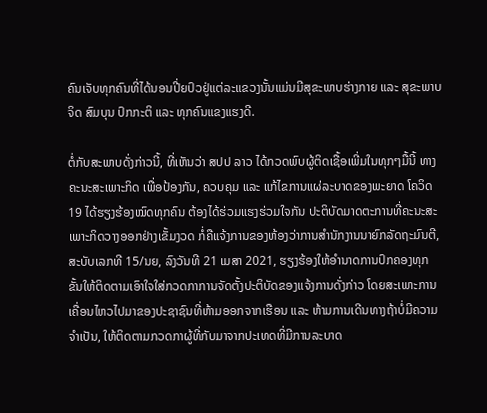ຄົນເຈັບທຸກຄົນທີ່ໄດ້ນອນປີ່ຍປົວຢູ່ແຕ່ລະແຂວງນັ້ນແມ່ນມີສຸຂະພາບຮ່າງກາຍ ແລະ ສຸຂະພາບຈິດ ສົມບຸນ ປົກກະຕິ ແລະ ທຸກຄົນແຂງແຮງດີ.

ຕໍ່ກັບສະພາບດັ່ງກ່າວນີ້, ທີ່ເຫັນວ່າ ສປປ ລາວ ໄດ້ກວດພົບຜູ້ຕິດເຊື້ອເພີ່ມໃນທຸກໆມື້ນີ້ ທາງຄະນະສະເພາະກິດ ເພື່ອປ້ອງກັນ, ຄວບຄຸມ ແລະ ແກ້ໄຂການແຜ່ລະບາດຂອງພະຍາດ ໂຄວິດ 19 ໄດ້ຮຽງຮ້ອງໝົດທຸກຄົນ ຕ້ອງໄດ້ຮ່ວມແຮງຮ່ວມໃຈກັນ ປະຕິບັດມາດຕະການທີ່ຄະນະສະເພາະກິດວາງອອກຢ່າງເຂັ້ມງວດ ກໍ່ຄືແຈ້ງການຂອງຫ້ອງວ່າການສຳນັກງານນາຍົກລັດຖະມົນຕີ, ສະບັບເລກທີ 15/ນຍ, ລົງວັນທີ 21 ເມສາ 2021, ຮຽງຮ້ອງໃຫ້ອຳນາດການປົກຄອງທຸກຂັ້ນໃຫ້ຕິດຕາມເອົາໃຈໃສ່ກວດກາການຈັດຕັ້ງປະຕິບັດຂອງແຈ້ງການດັ່ງກ່າວ ໂດຍສະເພາະການເຄື່ອນໄຫວໄປມາຂອງປະຊາຊົນທີ່ຫ້າມອອກຈາກເຮືອນ ແລະ ຫ້າມການເດີນທາງຖ້າບໍ່ມີຄວາມຈຳເປັນ, ໃຫ້ຕິດຕາມກວດກາຜູ້ທີ່ກັບມາຈາກປະເທດທີ່ມີການລະບາດ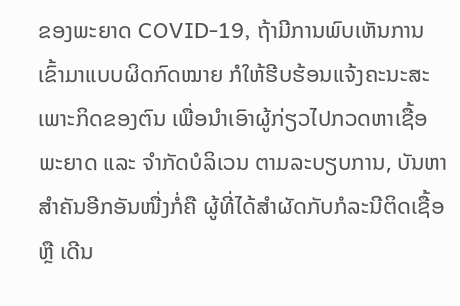ຂອງພະຍາດ COVID-19, ຖ້າມີການພົບເຫັນການເຂົ້າມາແບບຜິດກົດໝາຍ ກໍໃຫ້ຮີບຮ້ອນແຈ້ງຄະນະສະເພາະກິດຂອງຕົນ ເພື່ອນຳເອົາຜູ້ກ່ຽວໄປກວດຫາເຊື້ອພະຍາດ ແລະ ຈຳກັດບໍລິເວນ ຕາມລະບຽບການ, ບັນຫາສຳຄັນອີກອັນໜື່ງກໍ່ຄື ຜູ້ທີ່ໄດ້ສຳຜັດກັບກໍລະນີຕິດເຊື້ອ ຫຼື ເດີນ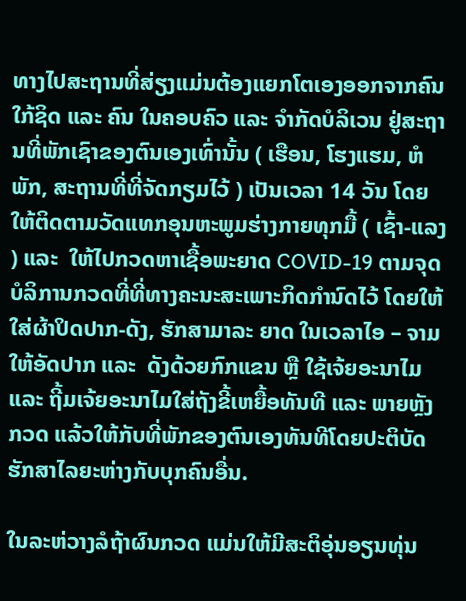ທາງໄປສະຖານທີ່ສ່ຽງແມ່ນຕ້ອງແຍກໂຕເອງອອກຈາກຄົນໃກ້ຊິດ ແລະ ຄົນ ໃນຄອບຄົວ ແລະ ຈຳກັດບໍລິເວນ ຢູ່ສະຖານທີ່ພັກເຊົາຂອງຕົນເອງເທົ່ານັ້ນ ( ເຮືອນ, ໂຮງແຮມ, ຫໍພັກ, ສະຖານທີ່ທີ່ຈັດກຽມໄວ້ ) ເປັນເວລາ 14 ວັນ ໂດຍໃຫ້ຕິດຕາມວັດແທກອຸນຫະພູມຮ່າງກາຍທຸກມື້ ( ເຊົ້າ-ແລງ ) ແລະ  ໃຫ້ໄປກວດຫາເຊື້ອພະຍາດ COVID-19 ຕາມຈຸດບໍລິການກວດທີ່ທີ່ທາງຄະນະສະເພາະກິດກຳນົດໄວ້ ໂດຍໃຫ້ໃສ່ຜ້າປິດປາກ-ດັງ, ຮັກສາມາລະ ຍາດ ໃນເວລາໄອ – ຈາມໃຫ້ອັດປາກ ແລະ  ດັງດ້ວຍກົກແຂນ ຫຼື ໃຊ້ເຈ້ຍອະນາໄມ ແລະ ຖີ້ມເຈ້ຍອະນາໄມໃສ່ຖັງຂີ້ເຫຍື້ອທັນທີ ແລະ ພາຍຫຼັງກວດ ແລ້ວໃຫ້ກັບທີ່ພັກຂອງຕົນເອງທັນທີໂດຍປະຕິບັດຮັກສາໄລຍະຫ່າງກັບບຸກຄົນອື່ນ.

ໃນລະຫ່ວາງລໍຖ້າຜົນກວດ ແມ່ນໃຫ້ມີສະຕິອຸ່ນອຽນທຸ່ນ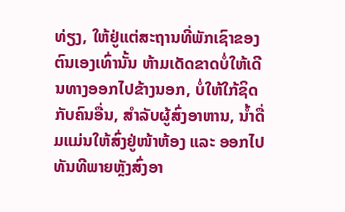ທ່ຽງ, ໃຫ້ຢູ່ແຕ່ສະຖານທີ່ພັກເຊົາຂອງຕົນເອງເທົ່ານັ້ນ ຫ້າມເດັດຂາດບໍ່ໃຫ້ເດີນທາງອອກໄປຂ້າງນອກ, ບໍ່ໃຫ້ໃກ້ຊິດກັບຄົນອື່ນ, ສຳລັບຜູ້ສົ່ງອາຫານ, ນ້ຳດື່ມແມ່ນໃຫ້ສົ່ງຢູ່ໜ້າຫ້ອງ ແລະ ອອກໄປທັນທີພາຍຫຼັງສົ່ງອາ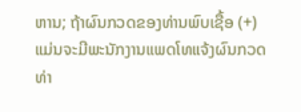ຫານ; ຖ້າຜົນກວດຂອງທ່ານພົບເຊື້ອ (+) ແມ່ນຈະມີພະນັກງານແພດໂທແຈ້ງຜົນກວດທ່າ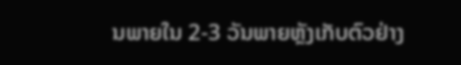ນພາຍໃນ 2-3 ວັນພາຍຫຼັງເກັບຕົວຢ່າງ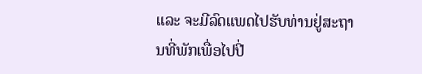ແລະ ຈະມີລົດແພດໄປຮັບທ່ານຢູ່ສະຖານທີ່ພັກເພື່ອໄປປີ່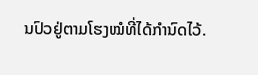ນປົວຢູ່ຕາມໂຮງໝໍທີ່ໄດ້ກຳນົດໄວ້.